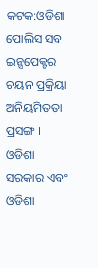କଟକ:ଓଡିଶା ପୋଲିସ ସବ ଇନ୍ସପେକ୍ଟର ଚୟନ ପ୍ରକ୍ରିୟା ଅନିୟମିତତା ପ୍ରସଙ୍ଗ । ଓଡିଶା ସରକାର ଏବଂ ଓଡିଶା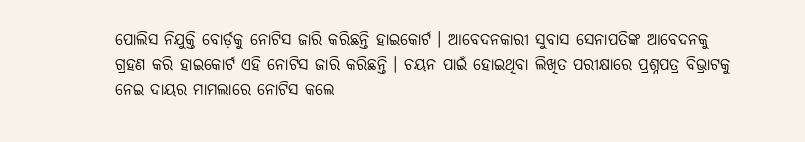ପୋଲିସ ନିଯୁକ୍ତି ବୋର୍ଡ଼କୁ ନୋଟିସ ଜାରି କରିଛନ୍ତି ହାଇକୋର୍ଟ । ଆବେଦନକାରୀ ସୁବାସ ସେନାପତିଙ୍କ ଆବେଦନକୁ ଗ୍ରହଣ କରି ହାଇକୋର୍ଟ ଏହି ନୋଟିସ ଜାରି କରିଛନ୍ତି । ଚୟନ ପାଇଁ ହୋଇଥିବା ଲିଖିତ ପରୀକ୍ଷାରେ ପ୍ରଶ୍ନପତ୍ର ବିଭ୍ରାଟକୁ ନେଇ ଦାୟର ମାମଲାରେ ନୋଟିସ କଲେ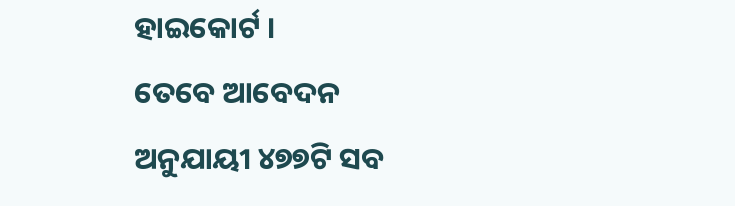ହାଇକୋର୍ଟ ।
ତେବେ ଆବେଦନ ଅନୁଯାୟୀ ୪୭୭ଟି ସବ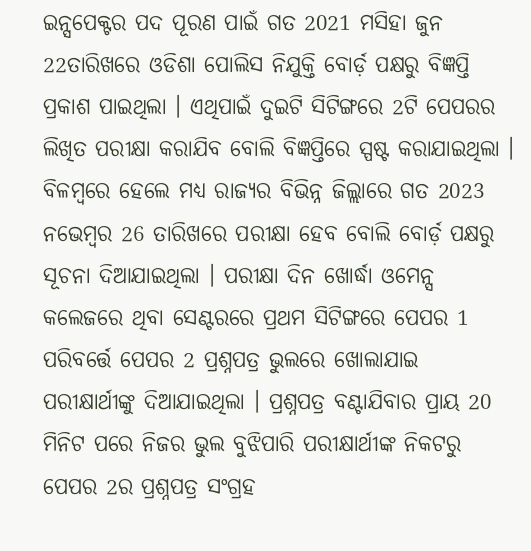ଇନ୍ସପେକ୍ଟର ପଦ ପୂରଣ ପାଇଁ ଗତ 2021 ମସିହା ଜୁନ 22ତାରିଖରେ ଓଡିଶା ପୋଲିସ ନିଯୁକ୍ତି ବୋର୍ଡ଼ ପକ୍ଷରୁ ବିଜ୍ଞପ୍ତି ପ୍ରକାଶ ପାଇଥିଲା । ଏଥିପାଇଁ ଦୁଇଟି ସିଟିଙ୍ଗରେ 2ଟି ପେପରର ଲିଖିତ ପରୀକ୍ଷା କରାଯିବ ବୋଲି ବିଜ୍ଞପ୍ତିରେ ସ୍ପଷ୍ଟ କରାଯାଇଥିଲା । ବିଳମ୍ବରେ ହେଲେ ମଧ୍ୟ ରାଜ୍ୟର ବିଭିନ୍ନ ଜିଲ୍ଲାରେ ଗତ 2023 ନଭେମ୍ବର 26 ତାରିଖରେ ପରୀକ୍ଷା ହେବ ବୋଲି ବୋର୍ଡ଼ ପକ୍ଷରୁ ସୂଚନା ଦିଆଯାଇଥିଲା । ପରୀକ୍ଷା ଦିନ ଖୋର୍ଦ୍ଧା ଓମେନ୍ସ କଲେଜରେ ଥିବା ସେଣ୍ଟରରେ ପ୍ରଥମ ସିଟିଙ୍ଗରେ ପେପର 1 ପରିବର୍ତ୍ତେ ପେପର 2 ପ୍ରଶ୍ନପତ୍ର ଭୁଲରେ ଖୋଲାଯାଇ ପରୀକ୍ଷାର୍ଥୀଙ୍କୁ ଦିଆଯାଇଥିଲା । ପ୍ରଶ୍ନପତ୍ର ବଣ୍ଟାଯିବାର ପ୍ରାୟ 20 ମିନିଟ ପରେ ନିଜର ଭୁଲ ବୁଝିପାରି ପରୀକ୍ଷାର୍ଥୀଙ୍କ ନିକଟରୁ ପେପର 2ର ପ୍ରଶ୍ନପତ୍ର ସଂଗ୍ରହ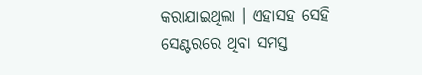କରାଯାଇଥିଲା । ଏହାସହ ସେହି ସେଣ୍ଟରରେ ଥିବା ସମସ୍ତ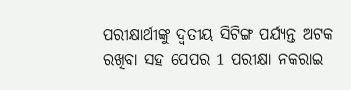ପରୀକ୍ଷାର୍ଥୀଙ୍କୁ ଦ୍ୱତୀୟ ସିଟିଙ୍ଗ ପର୍ଯ୍ୟନ୍ତ ଅଟକ ରଖିବା ସହ ପେପର 1 ପରୀକ୍ଷା ନକରାଇ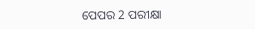ପେପର 2 ପରୀକ୍ଷା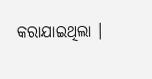କରାଯାଇଥିଲା ।